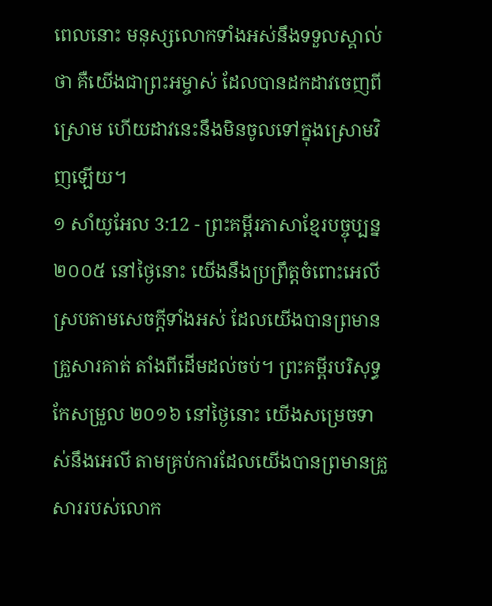ពេលនោះ មនុស្សលោកទាំងអស់នឹងទទួលស្គាល់ថា គឺយើងជាព្រះអម្ចាស់ ដែលបានដកដាវចេញពីស្រោម ហើយដាវនេះនឹងមិនចូលទៅក្នុងស្រោមវិញឡើយ។
១ សាំយូអែល 3:12 - ព្រះគម្ពីរភាសាខ្មែរបច្ចុប្បន្ន ២០០៥ នៅថ្ងៃនោះ យើងនឹងប្រព្រឹត្តចំពោះអេលីស្របតាមសេចក្ដីទាំងអស់ ដែលយើងបានព្រមានគ្រួសារគាត់ តាំងពីដើមដល់ចប់។ ព្រះគម្ពីរបរិសុទ្ធកែសម្រួល ២០១៦ នៅថ្ងៃនោះ យើងសម្រេចទាស់នឹងអេលី តាមគ្រប់ការដែលយើងបានព្រមានគ្រួសាររបស់លោក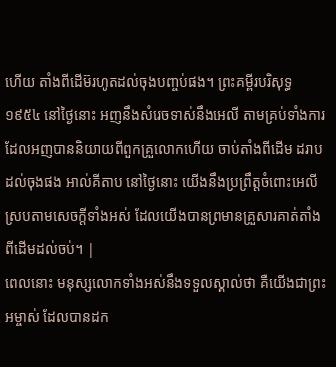ហើយ តាំងពីដើម៊រហូតដល់ចុងបញ្ចប់ផង។ ព្រះគម្ពីរបរិសុទ្ធ ១៩៥៤ នៅថ្ងៃនោះ អញនឹងសំរេចទាស់នឹងអេលី តាមគ្រប់ទាំងការដែលអញបាននិយាយពីពួកគ្រួលោកហើយ ចាប់តាំងពីដើម ដរាបដល់ចុងផង អាល់គីតាប នៅថ្ងៃនោះ យើងនឹងប្រព្រឹត្តចំពោះអេលីស្របតាមសេចក្តីទាំងអស់ ដែលយើងបានព្រមានគ្រួសារគាត់តាំងពីដើមដល់ចប់។ |
ពេលនោះ មនុស្សលោកទាំងអស់នឹងទទួលស្គាល់ថា គឺយើងជាព្រះអម្ចាស់ ដែលបានដក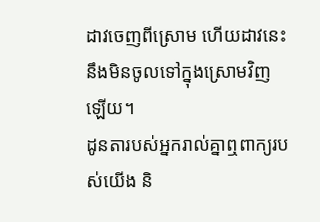ដាវចេញពីស្រោម ហើយដាវនេះនឹងមិនចូលទៅក្នុងស្រោមវិញឡើយ។
ដូនតារបស់អ្នករាល់គ្នាឮពាក្យរបស់យើង និ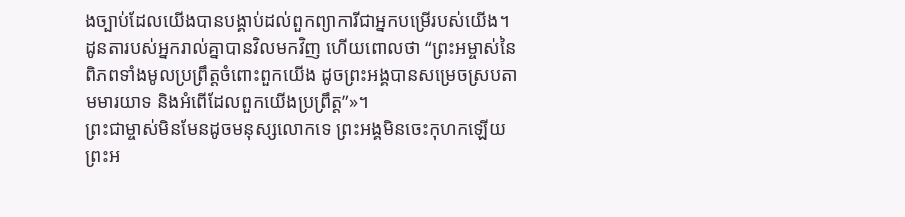ងច្បាប់ដែលយើងបានបង្គាប់ដល់ពួកព្យាការីជាអ្នកបម្រើរបស់យើង។ ដូនតារបស់អ្នករាល់គ្នាបានវិលមកវិញ ហើយពោលថា “ព្រះអម្ចាស់នៃពិភពទាំងមូលប្រព្រឹត្តចំពោះពួកយើង ដូចព្រះអង្គបានសម្រេចស្របតាមមារយាទ និងអំពើដែលពួកយើងប្រព្រឹត្ត”»។
ព្រះជាម្ចាស់មិនមែនដូចមនុស្សលោកទេ ព្រះអង្គមិនចេះកុហកឡើយ ព្រះអ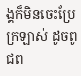ង្គក៏មិនចេះប្រែក្រឡាស់ ដូចពូជព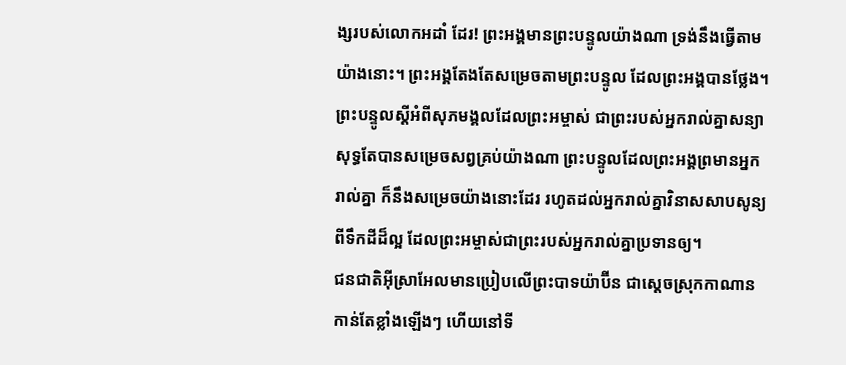ង្សរបស់លោកអដាំ ដែរ! ព្រះអង្គមានព្រះបន្ទូលយ៉ាងណា ទ្រង់នឹងធ្វើតាមយ៉ាងនោះ។ ព្រះអង្គតែងតែសម្រេចតាមព្រះបន្ទូល ដែលព្រះអង្គបានថ្លែង។
ព្រះបន្ទូលស្ដីអំពីសុភមង្គលដែលព្រះអម្ចាស់ ជាព្រះរបស់អ្នករាល់គ្នាសន្យា សុទ្ធតែបានសម្រេចសព្វគ្រប់យ៉ាងណា ព្រះបន្ទូលដែលព្រះអង្គព្រមានអ្នករាល់គ្នា ក៏នឹងសម្រេចយ៉ាងនោះដែរ រហូតដល់អ្នករាល់គ្នាវិនាសសាបសូន្យពីទឹកដីដ៏ល្អ ដែលព្រះអម្ចាស់ជាព្រះរបស់អ្នករាល់គ្នាប្រទានឲ្យ។
ជនជាតិអ៊ីស្រាអែលមានប្រៀបលើព្រះបាទយ៉ាប៊ីន ជាស្ដេចស្រុកកាណានកាន់តែខ្លាំងឡើងៗ ហើយនៅទី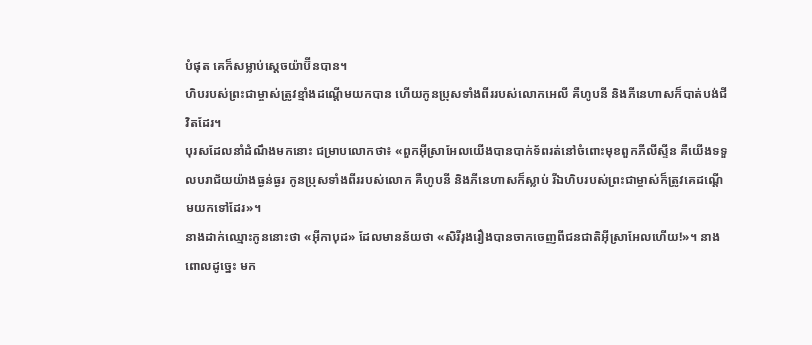បំផុត គេក៏សម្លាប់ស្ដេចយ៉ាប៊ីនបាន។
ហិបរបស់ព្រះជាម្ចាស់ត្រូវខ្មាំងដណ្ដើមយកបាន ហើយកូនប្រុសទាំងពីររបស់លោកអេលី គឺហូបនី និងភីនេហាសក៏បាត់បង់ជីវិតដែរ។
បុរសដែលនាំដំណឹងមកនោះ ជម្រាបលោកថា៖ «ពួកអ៊ីស្រាអែលយើងបានបាក់ទ័ពរត់នៅចំពោះមុខពួកភីលីស្ទីន គឺយើងទទួលបរាជ័យយ៉ាងធ្ងន់ធ្ងរ កូនប្រុសទាំងពីររបស់លោក គឺហូបនី និងភីនេហាសក៏ស្លាប់ រីឯហិបរបស់ព្រះជាម្ចាស់ក៏ត្រូវគេដណ្ដើមយកទៅដែរ»។
នាងដាក់ឈ្មោះកូននោះថា «អ៊ីកាបុដ» ដែលមានន័យថា «សិរីរុងរឿងបានចាកចេញពីជនជាតិអ៊ីស្រាអែលហើយ!»។ នាងពោលដូច្នេះ មក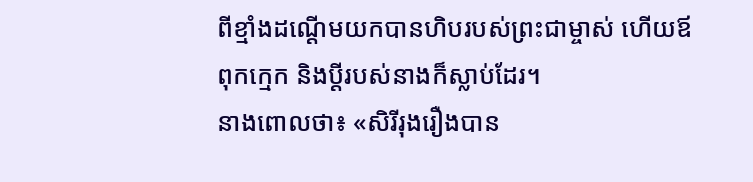ពីខ្មាំងដណ្ដើមយកបានហិបរបស់ព្រះជាម្ចាស់ ហើយឪពុកក្មេក និងប្ដីរបស់នាងក៏ស្លាប់ដែរ។
នាងពោលថា៖ «សិរីរុងរឿងបាន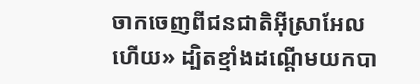ចាកចេញពីជនជាតិអ៊ីស្រាអែលហើយ» ដ្បិតខ្មាំងដណ្ដើមយកបា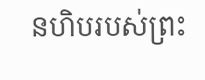នហិបរបស់ព្រះ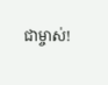ជាម្ចាស់!